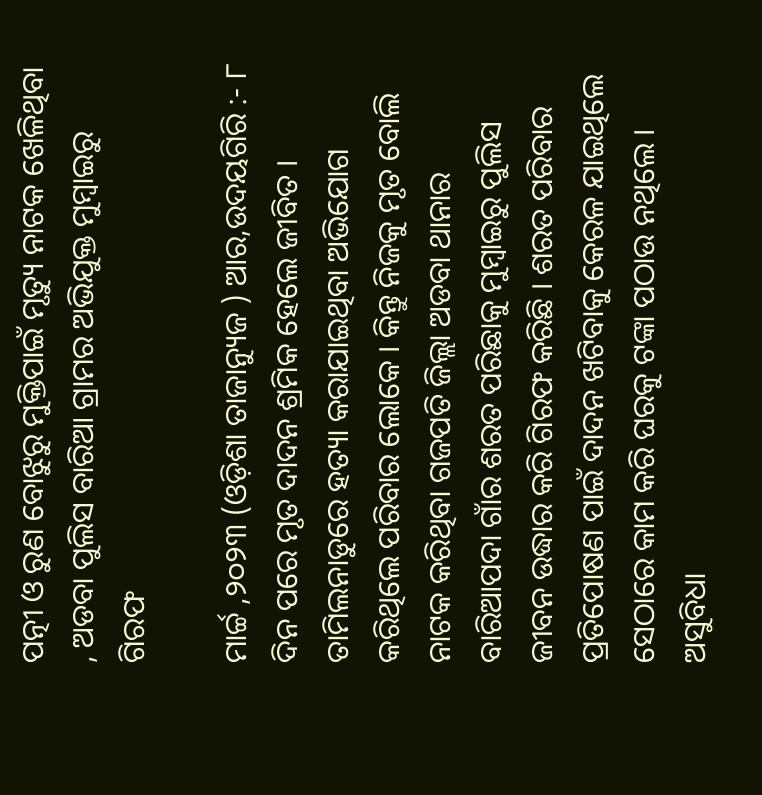ପତ୍ନୀ ଓ ରୁଣ ବୋଝୁରୁ ମୁକ୍ତିପାଇଁ ମୃତ୍ୟୁ ନାଟକ ଖେଳିଥିବା , ଅଡବା ପୁଲିସ ବାରିଆ ଗ୍ରାମର ଅଭିଯୁକ୍ତ ମୁମ୍ବାଇରୁ ଗିରଫ

ମାର୍ଚ୍ଚ ,୨୦୨୩ (ଓଡ଼ିଶା ତାଜାନ୍ୟୁଜ ) ଆର,ଉଦୟଗିରି :- ୮ ଦିନ ପରେ ମୃତ ଦାଦନ ଶ୍ରମିକ ହେଲେ ଜୀବିତ । ତାମିଲନାଡୁରେ ହତ୍ୟା କରାଯାଇଥିବା ଅଭିଯୋଗ କରିଥିଲେ ପରିବାର ଲୋକେ । କିନ୍ତୁ ନିଜକୁ ମୃତ ବୋଲି ନାଟକ କରିଥିବା ଗଜପତି ଜିଲ୍ଲା ଅଡବା ଥାନାର ବାରିଆପଦା ଗାଁର ଶରତ ପରିଛାକୁ ମୁମ୍ବାଇରୁ ପୁଲିସ ଜୀବନ ଉଦ୍ଧାର କରି ଗିରଫ କରିଛି । ଶରତ ପରିବାର ପ୍ରତିପୋଷଣ ପାଇଁ ଦାଦନ ଖଟିବାକୁ କେରଳ ଯାଇଥିଲେ ସେଠାରେ କାମ କରି ଘରକୁ ଟଙ୍କା ପଠାଉ ନଥିଲେ । ଅସୁବିଧା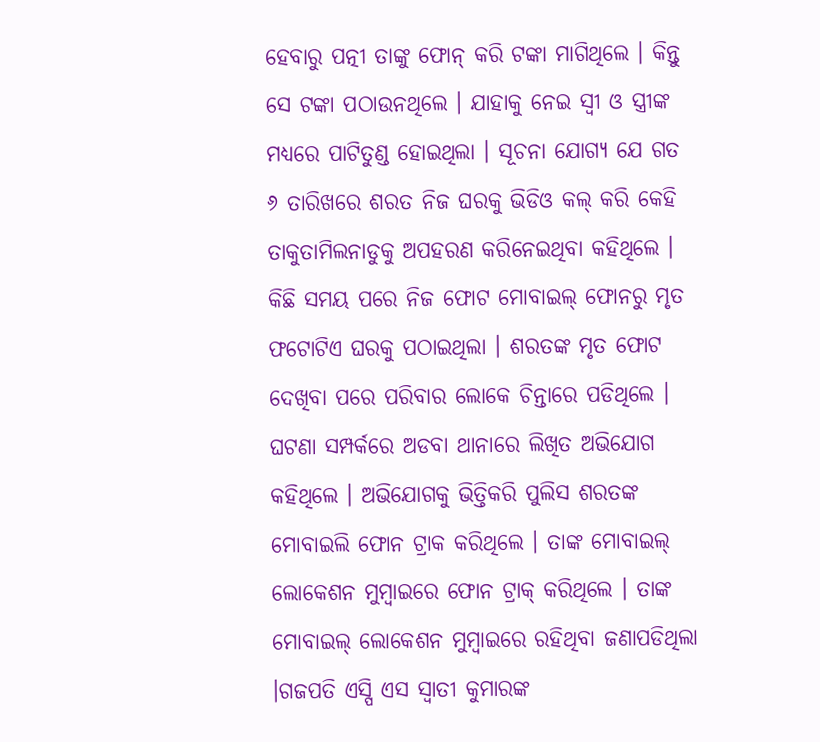ହେବାରୁ ପତ୍ନୀ ତାଙ୍କୁ ଫୋନ୍ କରି ଟଙ୍କା ମାଗିଥିଲେ । କିନ୍ତୁ ସେ ଟଙ୍କା ପଠାଉନଥିଲେ । ଯାହାକୁ ନେଇ ସ୍ବୀ ଓ ସ୍ତ୍ରୀଙ୍କ ମଧ୍ୟରେ ପାଟିତୁଣ୍ଡ ହୋଇଥିଲା । ସୂଚନା ଯୋଗ୍ୟ ଯେ ଗତ ୬ ତାରିଖରେ ଶରତ ନିଜ ଘରକୁ ଭିଡିଓ କଲ୍ କରି କେହି ତାକୁତାମିଲନାଡୁକୁ ଅପହରଣ କରିନେଇଥିବା କହିଥିଲେ । କିଛି ସମୟ ପରେ ନିଜ ଫୋଟ ମୋବାଇଲ୍ ଫୋନରୁ ମୃତ ଫଟୋଟିଏ ଘରକୁ ପଠାଇଥିଲା । ଶରତଙ୍କ ମୃତ ଫୋଟ ଦେଖିବା ପରେ ପରିବାର ଲୋକେ ଚିନ୍ତାରେ ପଡିଥିଲେ । ଘଟଣା ସମ୍ପର୍କରେ ଅଡବା ଥାନାରେ ଲିଖିତ ଅଭିଯୋଗ କହିଥିଲେ । ଅଭିଯୋଗକୁ ଭିତ୍ତିକରି ପୁଲିସ ଶରତଙ୍କ ମୋବାଇଲି ଫୋନ ଟ୍ରାକ କରିଥିଲେ । ତାଙ୍କ ମୋବାଇଲ୍ ଲୋକେଶନ ମୁମ୍ବାଇରେ ଫୋନ ଟ୍ରାକ୍ କରିଥିଲେ । ତାଙ୍କ ମୋବାଇଲ୍ ଲୋକେଶନ ମୁମ୍ବାଇରେ ରହିଥିବା ଜଣାପଡିଥିଲା ।ଗଜପତି ଏସ୍ପି ଏସ ସ୍ବାତୀ କୁମାରଙ୍କ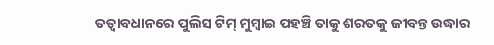ତତ୍ବାବଧାନରେ ପୁଲିସ ଟିମ୍ ମୁମ୍ବାଇ ପହଞ୍ଚି ତାକୁ ଶରତକୁ ଜୀବନ୍ତ ଉଦ୍ଧାର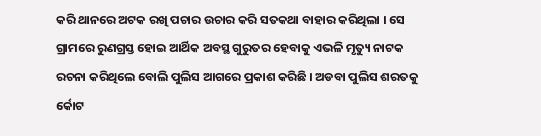କରି ଥାନରେ ଅଟକ ରଖି ପଚାର ଉଚାର କରି ସତକଥା ବାହାର କରିଥିଲା । ସେ ଗ୍ରାମରେ ରୁଣଗ୍ରସ୍ତ ହୋଇ ଆର୍ଥିକ ଅବସ୍ଥ ଗୁରୁତର ହେବାକୁ ଏଭଳି ମୃତ୍ୟୁ ନାଟକ ରଚନା କରିଥିଲେ ବୋଲି ପୁଲିସ ଆଗରେ ପ୍ରକାଶ କରିଛି । ଅଡବା ପୁଲିସ ଶରତକୁ ର୍କୋଟ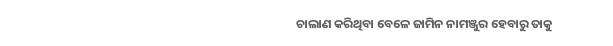ଚାଲାଣ କରିଥିବା ବେଳେ ଜାମିନ ନାମଞ୍ଜୁର ହେବାରୁ ତାକୁ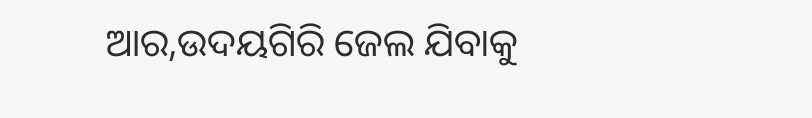ଆର,ଉଦୟଗିରି ଜେଲ ଯିବାକୁ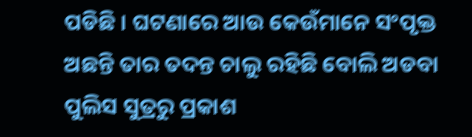ପଡିଛି । ଘଟଣାରେ ଆଉ କେଉଁମାନେ ସଂପୃକ୍ତ ଅଛନ୍ତି ତାର ତଦନ୍ତ ଚାଲୁ ରହିଛି ବୋଲି ଅଡବା ପୁଲିସ ସୁତ୍ରରୁ ପ୍ରକାଶ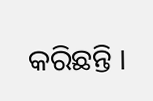କରିଛନ୍ତି ।